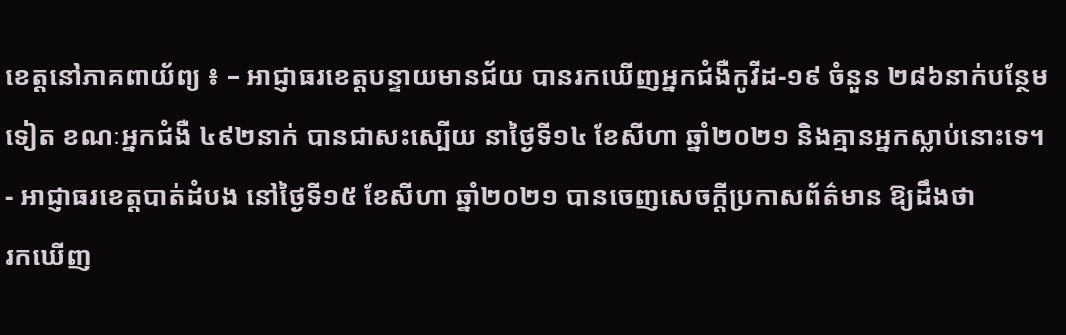ខេត្តនៅភាគពាយ័ព្យ ៖ – អាជ្ញាធរខេត្ដបន្ទាយមានជ័យ បានរកឃើញអ្នកជំងឺកូវីដ-១៩ ចំនួន ២៨៦នាក់បន្ថែមទៀត ខណៈអ្នកជំងឺ ៤៩២នាក់ បានជាសះស្បើយ នាថ្ងៃទី១៤ ខែសីហា ឆ្នាំ២០២១ និងគ្មានអ្នកស្លាប់នោះទេ។
- អាជ្ញាធរខេត្តបាត់ដំបង នៅថ្ងៃទី១៥ ខែសីហា ឆ្នាំ២០២១ បានចេញសេចក្ដីប្រកាសព័ត៌មាន ឱ្យដឹងថា
រកឃើញ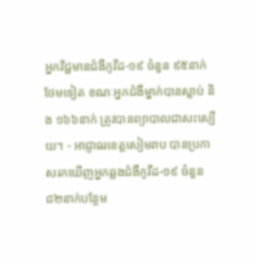អ្នកវិជ្ជមានជំងឺកូវីដ-១៩ ចំនួន ៩៥នាក់ថែមទៀត ខណៈអ្នកជំងឺម្នាក់បានស្លាប់ និង ១៦៦នាក់ ត្រូវបានព្យាបាលជាសះស្បើយ។ - អាជ្ញាធរខេត្តសៀមរាប បានប្រកាសរកឃើញអ្នកឆ្លងជំងឺកូវីដ-១៩ ចំនួន ៨២នាក់បន្ថែម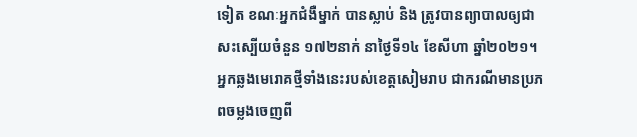ទៀត ខណៈអ្នកជំងឺម្នាក់ បានស្លាប់ និង ត្រូវបានព្យាបាលឲ្យជាសះស្បើយចំនួន ១៧២នាក់ នាថ្ងៃទី១៤ ខែសីហា ឆ្នាំ២០២១។
អ្នកឆ្លងមេរោគថ្មីទាំងនេះរបស់ខេត្តសៀមរាប ជាករណីមានប្រភពចម្លងចេញពី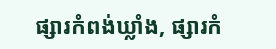ផ្សារកំពង់ឃ្លាំង, ផ្សារកំ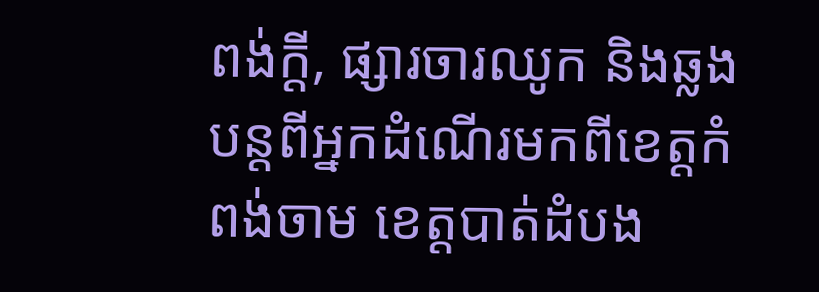ពង់ក្ដី, ផ្សារចារឈូក និងឆ្លងបន្តពីអ្នកដំណើរមកពីខេត្តកំពង់ចាម ខេត្តបាត់ដំបង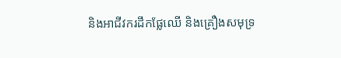និងអាជីវករដឹកផ្លែឈើ និងគ្រឿងសមុទ្រ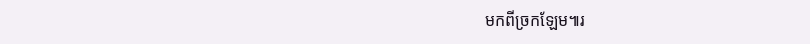មកពីច្រកឡែម៕រ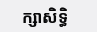ក្សាសិទ្ធិ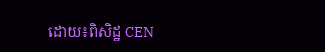ដោយ៖ពិសិដ្ឋ CEN